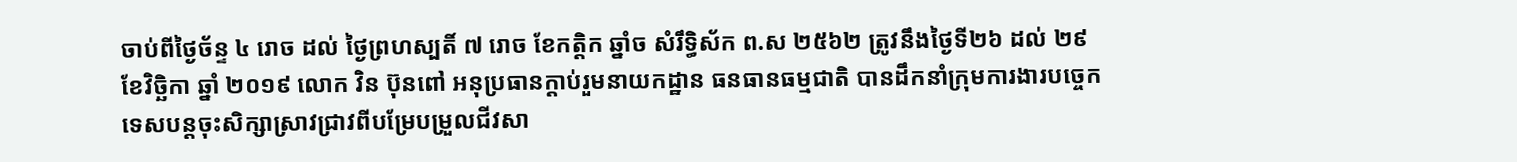ចាប់ពីថ្ងៃច័ន្ទ ៤ រោច ដល់ ថ្ងៃព្រហស្បតិ៍ ៧ រោច ខែកត្តិក ឆ្នាំច សំរឹទិ្ធស័ក ព.ស ២៥៦២ ត្រូវនឹងថ្ងៃទី២៦ ដល់ ២៩ ខែវិច្ឆិកា ឆ្នាំ ២០១៩ លោក វិន ប៊ុនពៅ អនុប្រធានក្តាប់រួមនាយកដ្ឋាន ធនធានធម្មជាតិ បានដឹកនាំក្រុមការងារបច្ចេកទេសបន្តចុះសិក្សាស្រាវជ្រាវពីបម្រែបម្រួលជីវសា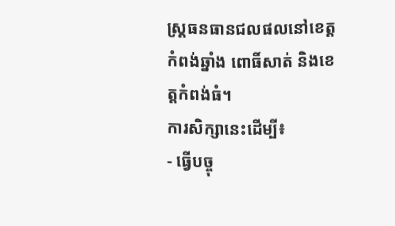ស្ត្រធនធានជលផលនៅខេត្តកំពង់ឆ្នាំង ពោធិ៍សាត់ និងខេត្តកំពង់ធំ។
ការសិក្សានេះដើម្បី៖
- ធ្វើបច្ចុ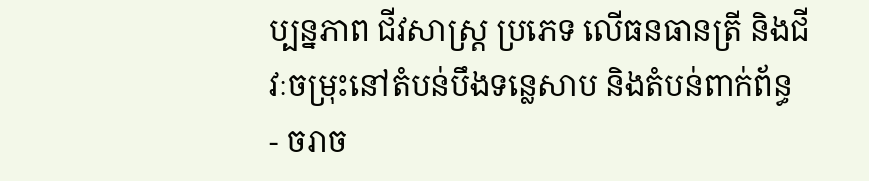ប្បន្នភាព ជីវសាស្ត្រ ប្រភេទ លើធនធានត្រី និងជីវៈចម្រុះនៅតំបន់បឹងទន្លេសាប និងតំបន់ពាក់ព័ន្ធ
- ចរាច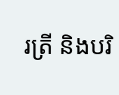រត្រី និងបរិ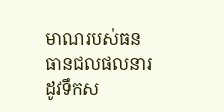មាណរបស់ធនធានជលផលនារដូវទឹកស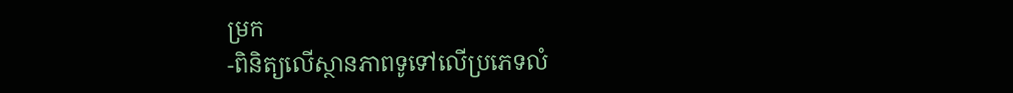ម្រក
-ពិនិត្យលើស្ថានភាពទូទៅលើប្រភេទលំ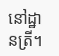នៅដ្ឋានត្រី។